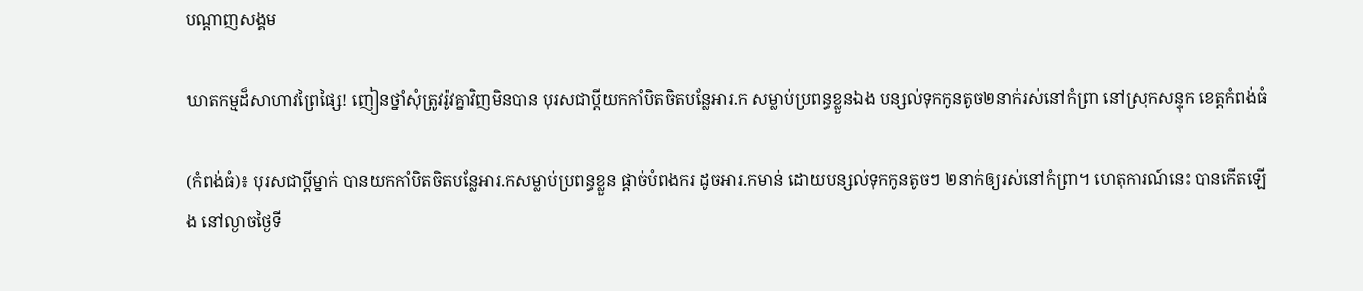បណ្តាញសង្គម

ឃាតកម្មដ៏សាហាវព្រៃផ្សៃ! ញៀនថ្នាំសុំត្រូវរ៉ូវគ្នាវិញមិនបាន បុរសជាប្តីយកកាំបិតចិតបន្លែអារ.ក សម្លាប់ប្រពន្ធខ្លួនឯង បន្សល់ទុកកូនតូច២នាក់រស់នៅកំព្រា នៅស្រុកសន្ទុក ខេត្តកំពង់ធំ

(កំពង់ធំ)៖ បុរសជាប្តីម្នាក់ បានយកកាំបិតចិតបន្លែអារ.កសម្លាប់ប្រពន្ធខ្លួន ផ្តាច់បំពងករ ដូចអារ.កមាន់ ដោយបន្សល់ទុកកូនតូចៗ ២នាក់ឲ្យរស់នៅកំព្រា។ ហេតុការណ៍នេះ បានកើតឡើង នៅល្ងាចថ្ងៃទី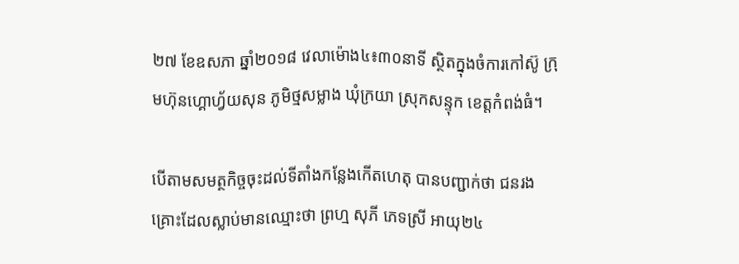២៧ ខែឧសភា ឆ្នាំ២០១៨ វេលាម៉ោង៤៖៣០នាទី ស្ថិតក្នុងចំការកៅស៊ូ ក្រុមហ៊ុនហ្គោហ្វ័យសុន ភូមិថ្មសម្លាង ឃុំក្រយា ស្រុកសន្ទុក ខេត្តកំពង់ធំ។

បើតាមសមត្ថកិច្ចចុះដល់ទីតាំងកន្លែងកើតហេតុ បានបញ្ជាក់ថា ជនរងគ្រោះដែលស្លាប់មានឈ្មោះថា ព្រហ្ម សុភី ភេទស្រី អាយុ២៤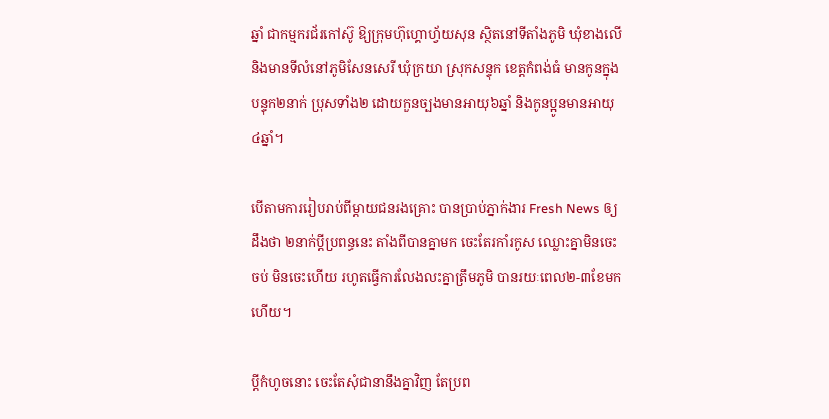ឆ្នាំ ជាកម្មករជ័រកៅស៊ូ ឱ្យក្រុមហ៊ុហ្គោហ្វ័យសុន ស្ថិតនៅទីតាំងភូមិ ឃុំខាងលើ និងមានទីលំនៅភូមិសែនសេរី ឃុំក្រយា ស្រុកសន្ទុក ខេត្តកំពង់ធំ មានកូនក្នុងបន្ទុក២នាក់ ប្រុសទាំង២ ដោយកួនច្បងមានអាយុ៦ឆ្នាំ និងកូនប្អូនមានអាយុ៤ឆ្នាំ។

បើតាមការរៀបរាប់ពីម្តាយជនរងគ្រោះ បានប្រាប់ភ្នាក់ងារ Fresh News ឲ្យដឹងថា ២នាក់ប្តីប្រពន្ធនេះ តាំងពីបានគ្នាមក ចេះតែរកាំរកូស ឈ្លោះគ្នាមិនចេះចប់ មិនចេះហើយ រហូតធ្វើការលែងលះគ្នាត្រឹមភូមិ បានរយៈពេល២-៣ខែមកហើយ។

ប្តីកំហូចនោះ ចេះតែសុំជានានឹងគ្នាវិញ តែប្រព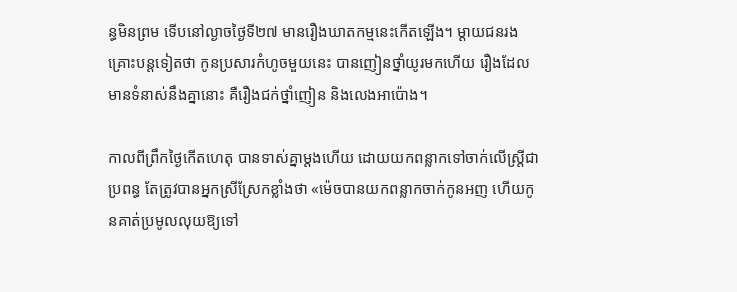ន្ធមិនព្រម ទើបនៅល្ងាចថ្ងៃទី២៧ មានរឿងឃាតកម្មនេះកើតឡើង។ ម្តាយជនរងគ្រោះបន្តទៀតថា កូនប្រសារកំហូចមួយនេះ បានញៀនថ្នាំយូរមកហើយ រឿងដែលមានទំនាស់នឹងគ្នានោះ គឺរឿងជក់ថ្នាំញៀន និងលេងអាប៉ោង។

កាលពីព្រឹកថ្ងៃកើតហេតុ បានទាស់គ្នាម្តងហើយ ដោយយកពន្លាកទៅចាក់លើស្ត្រីជាប្រពន្ធ តែត្រូវបានអ្នកស្រីស្រែកខ្លាំងថា «ម៉េចបានយកពន្លាកចាក់កូនអញ ហើយកូនគាត់ប្រមូលលុយឱ្យទៅ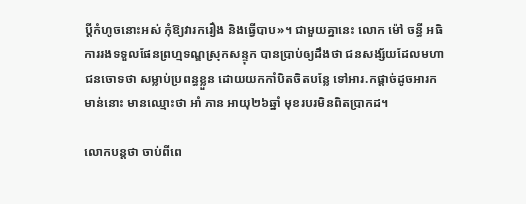ប្តីកំហូចនោះអស់ កុំឱ្យវារករឿង និងធ្វើបាប»។ ជាមួយគ្នានេះ លោក ម៉ៅ ចន្ធី អធិការរងទទួលផែនព្រហ្មទណ្ឌស្រុកសន្ទុក បានប្រាប់ឲ្យដឹងថា ជនសង្ស័យដែលមហាជនចោទថា សម្លាប់ប្រពន្ធខ្លួន ដោយយកកាំបិតចិតបន្លែ ទៅអារ.កផ្តាច់ដូចអារកមាន់នោះ មានឈ្មោះថា អាំ ភាន អាយុ២៦ឆ្នាំ មុខរបរមិនពិតប្រាកដ។

លោកបន្តថា ចាប់ពីពេ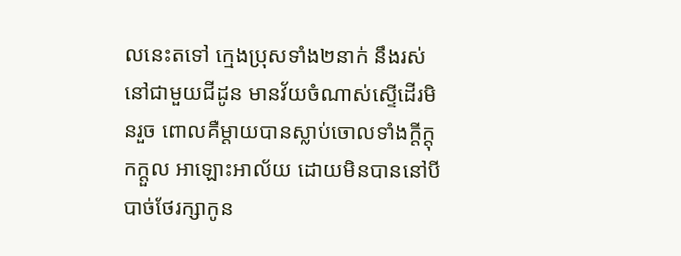លនេះតទៅ ក្មេងប្រុសទាំង២នាក់ នឹងរស់នៅជាមួយជីដូន មានវ័យចំណាស់ស្ទើដើរមិនរួច ពោលគឺម្តាយបានស្លាប់ចោលទាំងក្តីក្តុកក្តួល អាឡោះអាល័យ ដោយមិនបាននៅបីបាច់ថែរក្សាកូន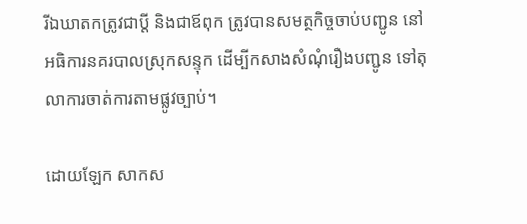រីឯឃាតកត្រូវជាប្តី និងជាឪពុក ត្រូវបានសមត្ថកិច្ចចាប់បញ្ជូន នៅអធិការនគរបាលស្រុកសន្ទុក ដើម្បីកសាងសំណុំរឿងបញ្ជូន ទៅតុលាការចាត់ការតាមផ្លូវច្បាប់។

ដោយឡែក សាកស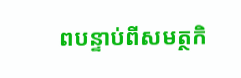ពបន្ទាប់ពីសមត្ថកិ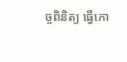ច្ចពិនិត្យ ធ្វើកោ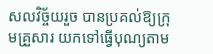សលវិច្ច័យរួច បានប្រគល់ឱ្យក្រុមគ្រួសារ យកទៅធ្វើបុណ្យតាម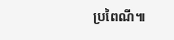ប្រពៃណី៕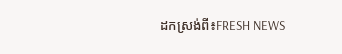ដកស្រង់ពី៖FRESH NEWS